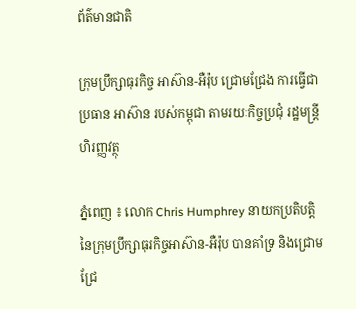ព័ត៌មានជាតិ

ក្រុមប្រឹក្សាធុរកិច្ច អាស៊ាន-អឺរ៉ុប ជ្រោមជ្រែង ការធ្វើជាប្រធាន អាស៊ាន របស់កម្ពុជា តាមរយៈកិច្ចប្រជុំ រដ្ឋមន្ដ្រីហិរញ្ញវត្ថុ

ភ្នំពេញ ៖ លោក Chris Humphrey នាយកប្រតិបត្តិ នៃក្រុមប្រឹក្សាធុរកិច្ចអាស៊ាន-អឺរ៉ុប បានគាំទ្រ និងជ្រោមជ្រែ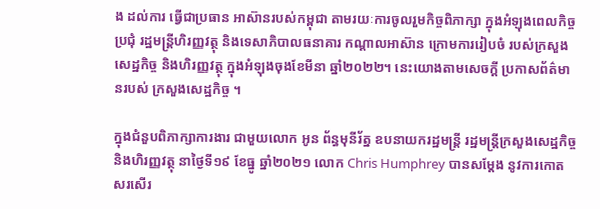ង ដល់ការ ធ្វើជាប្រធាន អាស៊ានរបស់កម្ពុជា តាមរយៈការចូលរួមកិច្ចពិភាក្សា ក្នុងអំឡុងពេលកិច្ចប្រជុំ រដ្ឋមន្រ្តីហិរញ្ញវត្ថុ និងទេសាភិបាលធនាគារ កណ្តាលអាស៊ាន ក្រោមការរៀបចំ របស់ក្រសួងសេដ្ឋកិច្ច និងហិរញ្ញវត្ថុ ក្នុងអំឡុងចុងខែមីនា ឆ្នាំ២០២២។ នេះយោងតាមសេចក្ដី ប្រកាសព័ត៌មានរបស់ ក្រសួងសេដ្ឋកិច្ច ។

ក្នុងជំនួបពិភាក្សាការងារ ជាមួយលោក អូន ព័ន្ធមុនីរ័ត្ន ឧបនាយករដ្ឋមន្រ្តី រដ្ឋមន្រ្តីក្រសួងសេដ្ឋកិច្ច និងហិរញ្ញវត្ថុ នាថ្ងៃទី១៩ ខែធ្នូ ឆ្នាំ២០២១ លោក Chris Humphrey បានសម្តែង នូវការកោតសរសើរ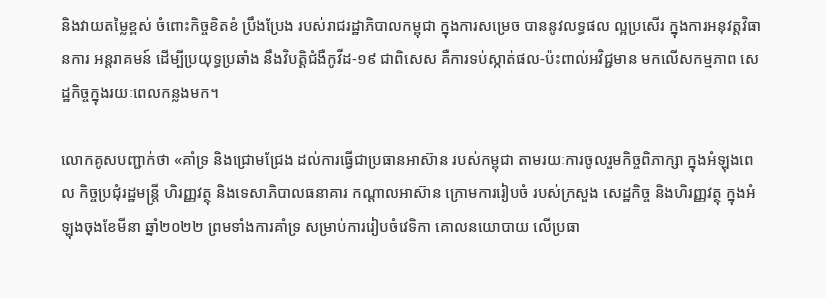និងវាយតម្លៃខ្ពស់ ចំពោះកិច្ចខិតខំ ប្រឹងប្រែង របស់រាជរដ្ឋាភិបាលកម្ពុជា ក្នុងការសម្រេច បាននូវលទ្ធផល ល្អប្រសើរ ក្នុងការអនុវត្តវិធានការ អន្តរាគមន៍ ដើម្បីប្រយុទ្ធប្រឆាំង នឹងវិបត្តិជំងឺកូវីដ-១៩ ជាពិសេស គឺការទប់ស្កាត់ផល-ប៉ះពាល់អវិជ្ជមាន មកលើសកម្មភាព សេដ្ឋកិច្ចក្នុងរយៈពេលកន្លងមក។

លោកគូសបញ្ជាក់ថា «គាំទ្រ និងជ្រោមជ្រែង ដល់ការធ្វើជាប្រធានអាស៊ាន របស់កម្ពុជា តាមរយៈការចូលរួមកិច្ចពិភាក្សា ក្នុងអំឡុងពេល កិច្ចប្រជុំរដ្ឋមន្រ្តី ហិរញ្ញវត្ថុ និងទេសាភិបាលធនាគារ កណ្តាលអាស៊ាន ក្រោមការរៀបចំ របស់ក្រសួង សេដ្ឋកិច្ច និងហិរញ្ញវត្ថុ ក្នុងអំឡុងចុងខែមីនា ឆ្នាំ២០២២ ព្រមទាំងការគាំទ្រ សម្រាប់ការរៀបចំវេទិកា គោលនយោបាយ លើប្រធា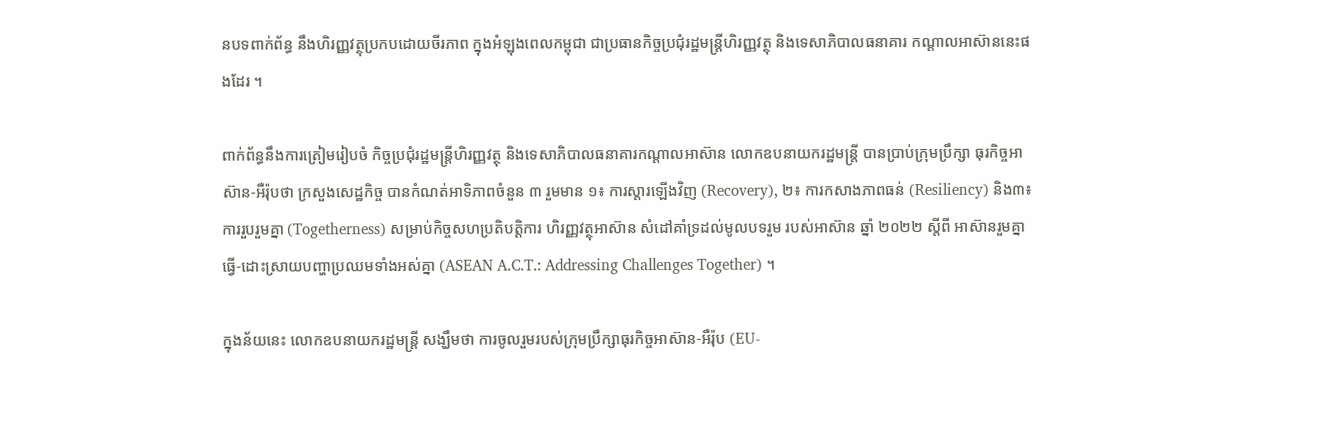នបទពាក់ព័ន្ធ នឹងហិរញ្ញវត្ថុប្រកបដោយចីរភាព ក្នុងអំឡុងពេលកម្ពុជា ជាប្រធានកិច្ចប្រជុំរដ្ឋមន្រ្តីហិរញ្ញវត្ថុ និងទេសាភិបាលធនាគារ កណ្តាលអាស៊ាននេះផងដែរ ។

ពាក់ព័ន្ធនឹងការត្រៀមរៀបចំ កិច្ចប្រជុំរដ្ឋមន្រ្តីហិរញ្ញវត្ថុ និងទេសាភិបាលធនាគារកណ្តាលអាស៊ាន លោកឧបនាយករដ្ឋមន្រ្តី បានប្រាប់ក្រុមប្រឹក្សា ធុរកិច្ចអាស៊ាន-អឺរ៉ុបថា ក្រសួងសេដ្ឋកិច្ច បានកំណត់អាទិភាពចំនួន ៣ រួមមាន ១៖ ការស្តារឡើងវិញ (Recovery), ២៖ ការកសាងភាពធន់ (Resiliency) និង៣៖ ការរួបរួមគ្នា (Togetherness) សម្រាប់កិច្ចសហប្រតិបត្តិការ ហិរញ្ញវត្ថុអាស៊ាន សំដៅគាំទ្រដល់មូលបទរួម របស់អាស៊ាន ឆ្នាំ ២០២២ ស្តីពី អាស៊ានរួមគ្នាធ្វើ-ដោះស្រាយបញ្ហាប្រឈមទាំងអស់គ្នា (ASEAN A.C.T.: Addressing Challenges Together) ។

ក្នុងន័យនេះ លោកឧបនាយករដ្ឋមន្រ្តី សង្ឃឹមថា ការចូលរួមរបស់ក្រុមប្រឹក្សាធុរកិច្ចអាស៊ាន-អឺរ៉ុប (EU-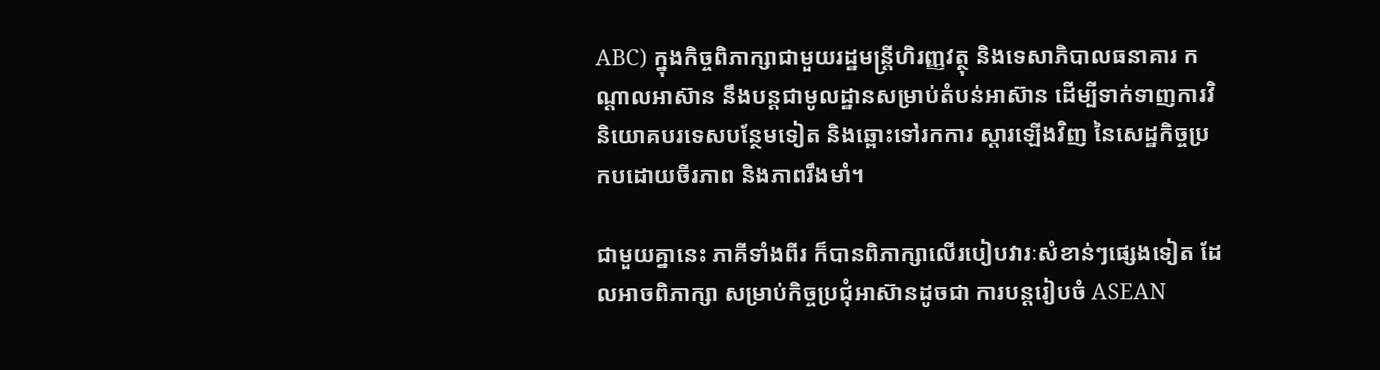ABC) ក្នុងកិច្ចពិភាក្សាជាមួយរដ្ឋមន្រ្តីហិរញ្ញវត្ថុ និងទេសាភិបាលធនាគារ កណ្តាលអាស៊ាន នឹងបន្តជាមូលដ្ឋានសម្រាប់តំបន់អាស៊ាន ដើម្បីទាក់ទាញការវិនិយោគបរទេសបន្ថែមទៀត និងឆ្ពោះទៅរកការ ស្តារឡើងវិញ នៃសេដ្ឋកិច្ចប្រកបដោយចីរភាព និងភាពរឹងមាំ។

ជាមួយគ្នានេះ ភាគីទាំងពីរ ក៏បានពិភាក្សាលើរបៀបវារៈសំខាន់ៗផ្សេងទៀត ដែលអាចពិភាក្សា សម្រាប់កិច្ចប្រជុំអាស៊ានដូចជា ការបន្តរៀបចំ ASEAN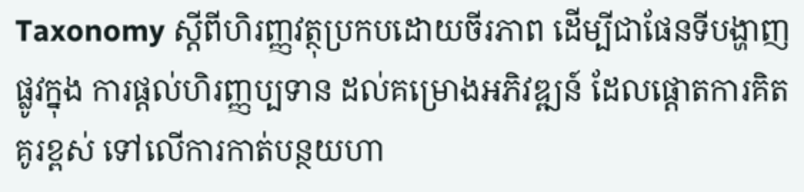Taxonomy ស្តីពីហិរញ្ញវត្ថុប្រកបដោយចីរភាព ដើម្បីជាផែនទីបង្ហាញផ្លូវក្នុង ការផ្តល់ហិរញ្ញប្បទាន ដល់គម្រោងអភិវឌ្ឍន៍ ដែលផ្តោតការគិតគូរខ្ពស់ ទៅលើការកាត់បន្ថយហា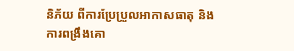និភ័យ ពីការប្រែប្រួលអាកាសធាតុ និងការពង្រឹងគោ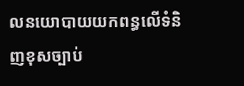លនយោបាយយកពន្ធលើទំនិញខុសច្បាប់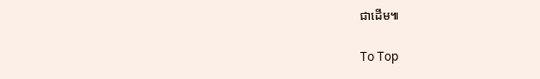ជាដើម៕

To Top